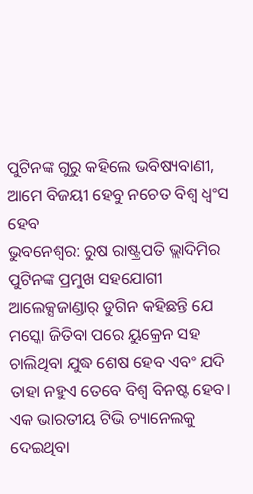ପୁଟିନଙ୍କ ଗୁରୁ କହିଲେ ଭବିଷ୍ୟବାଣୀ, ଆମେ ବିଜୟୀ ହେବୁ ନଚେତ ବିଶ୍ୱ ଧ୍ବଂସ ହେବ
ଭୁବନେଶ୍ୱର: ରୁଷ ରାଷ୍ଟ୍ରପତି ଭ୍ଲାଦିମିର ପୁଟିନଙ୍କ ପ୍ରମୁଖ ସହଯୋଗୀ ଆଲେକ୍ସଜାଣ୍ଡାର୍ ଡୁଗିନ କହିଛନ୍ତି ଯେ ମସ୍କୋ ଜିତିବା ପରେ ୟୁକ୍ରେନ ସହ ଚାଲିଥିବା ଯୁଦ୍ଧ ଶେଷ ହେବ ଏବଂ ଯଦି ତାହା ନହୁଏ ତେବେ ବିଶ୍ୱ ବିନଷ୍ଟ ହେବ। ଏକ ଭାରତୀୟ ଟିଭି ଚ୍ୟାନେଲକୁ ଦେଇଥିବା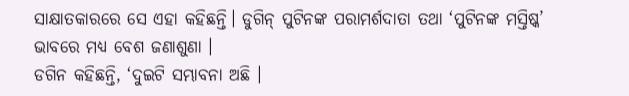ସାକ୍ଷାତକାରରେ ସେ ଏହା କହିଛନ୍ତି। ଡୁଗିନ୍ ପୁଟିନଙ୍କ ପରାମର୍ଶଦାତା ତଥା ‘ପୁଟିନଙ୍କ ମସ୍ତିଷ୍କ’ ଭାବରେ ମଧ୍ୟ ବେଶ ଜଣାଶୁଣା ।
ଡଗିନ କହିଛନ୍ତି, ‘ଦୁଇଟି ସମ୍ଭାବନା ଅଛି ।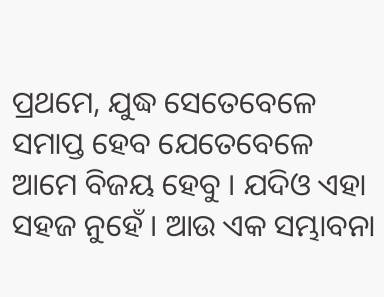ପ୍ରଥମେ, ଯୁଦ୍ଧ ସେତେବେଳେ ସମାପ୍ତ ହେବ ଯେତେବେଳେ ଆମେ ବିଜୟ ହେବୁ । ଯଦିଓ ଏହା ସହଜ ନୁହେଁ । ଆଉ ଏକ ସମ୍ଭାବନା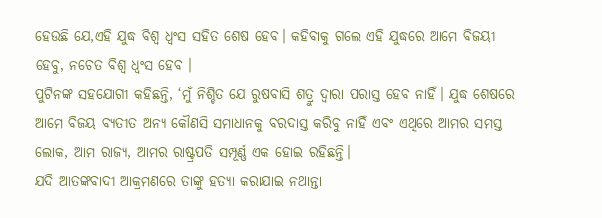ହେଉଛି ଯେ,ଏହି ଯୁଦ୍ଧ ବିଶ୍ୱ ଧ୍ବଂସ ସହିତ ଶେଷ ହେବ। କହିବାକୁ ଗଲେ ଏହି ଯୁଦ୍ଧରେ ଆମେ ବିଜୟୀ ହେବୁ, ନଚେତ ବିଶ୍ୱ ଧ୍ୱଂସ ହେବ ।
ପୁଟିନଙ୍କ ସହଯୋଗୀ କହିଛନ୍ତି, ‘ମୁଁ ନିଶ୍ଚିତ ଯେ ରୁଷବାସି ଶତ୍ରୁ ଦ୍ୱାରା ପରାସ୍ତ ହେବ ନାହିଁ। ଯୁଦ୍ଧ ଶେଷରେ ଆମେ ବିଜୟ ବ୍ୟତୀତ ଅନ୍ୟ କୌଣସି ସମାଧାନକୁ ବରଦାସ୍ତ କରିବୁ ନାହିଁ ଏବଂ ଏଥିରେ ଆମର ସମସ୍ତ ଲୋକ, ଆମ ରାଜ୍ୟ, ଆମର ରାଷ୍ଟ୍ରପତି ସମ୍ପୂର୍ଣ୍ଣ ଏକ ହୋଇ ରହିଛନ୍ତି।
ଯଦି ଆତଙ୍କବାଦୀ ଆକ୍ରମଣରେ ତାଙ୍କୁ ହତ୍ୟା କରାଯାଇ ନଥାନ୍ତା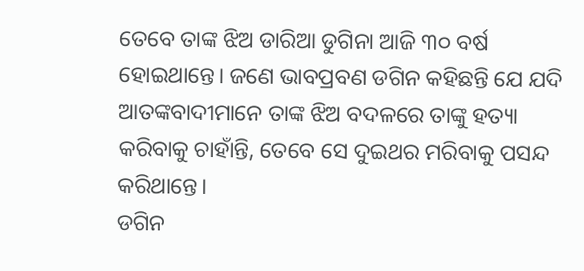ତେବେ ତାଙ୍କ ଝିଅ ଡାରିଆ ଡୁଗିନା ଆଜି ୩୦ ବର୍ଷ ହୋଇଥାନ୍ତେ। ଜଣେ ଭାବପ୍ରବଣ ଡଗିନ କହିଛନ୍ତି ଯେ ଯଦି ଆତଙ୍କବାଦୀମାନେ ତାଙ୍କ ଝିଅ ବଦଳରେ ତାଙ୍କୁ ହତ୍ୟା କରିବାକୁ ଚାହାଁନ୍ତି, ତେବେ ସେ ଦୁଇଥର ମରିବାକୁ ପସନ୍ଦ କରିଥାନ୍ତେ।
ଡଗିନ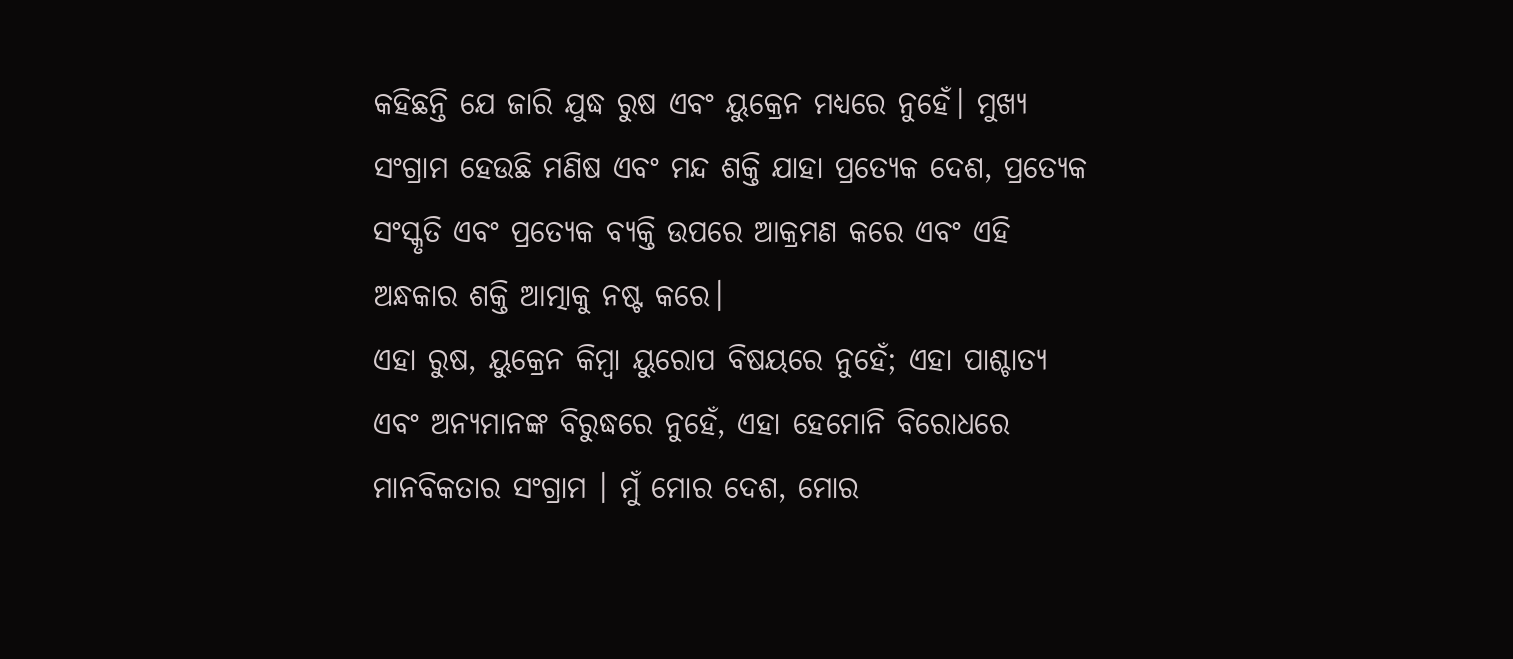କହିଛନ୍ତି ଯେ ଜାରି ଯୁଦ୍ଧ ରୁଷ ଏବଂ ୟୁକ୍ରେନ ମଧ୍ୟରେ ନୁହେଁ। ମୁଖ୍ୟ ସଂଗ୍ରାମ ହେଉଛି ମଣିଷ ଏବଂ ମନ୍ଦ ଶକ୍ତି ଯାହା ପ୍ରତ୍ୟେକ ଦେଶ, ପ୍ରତ୍ୟେକ ସଂସ୍କୃତି ଏବଂ ପ୍ରତ୍ୟେକ ବ୍ୟକ୍ତି ଉପରେ ଆକ୍ରମଣ କରେ ଏବଂ ଏହି ଅନ୍ଧକାର ଶକ୍ତି ଆତ୍ମାକୁ ନଷ୍ଟ କରେ।
ଏହା ରୁଷ, ୟୁକ୍ରେନ କିମ୍ବା ୟୁରୋପ ବିଷୟରେ ନୁହେଁ; ଏହା ପାଶ୍ଚାତ୍ୟ ଏବଂ ଅନ୍ୟମାନଙ୍କ ବିରୁଦ୍ଧରେ ନୁହେଁ, ଏହା ହେମୋନି ବିରୋଧରେ ମାନବିକତାର ସଂଗ୍ରାମ । ମୁଁ ମୋର ଦେଶ, ମୋର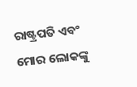ରାଷ୍ଟ୍ରପତି ଏବଂ ମୋର ଲୋକଙ୍କୁ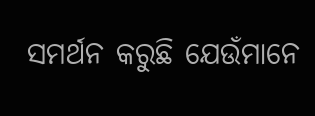ସମର୍ଥନ କରୁଛି ଯେଉଁମାନେ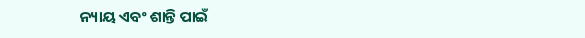ନ୍ୟାୟ ଏବଂ ଶାନ୍ତି ପାଇଁ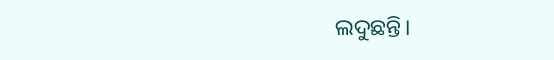ଲଦୁଛନ୍ତି।